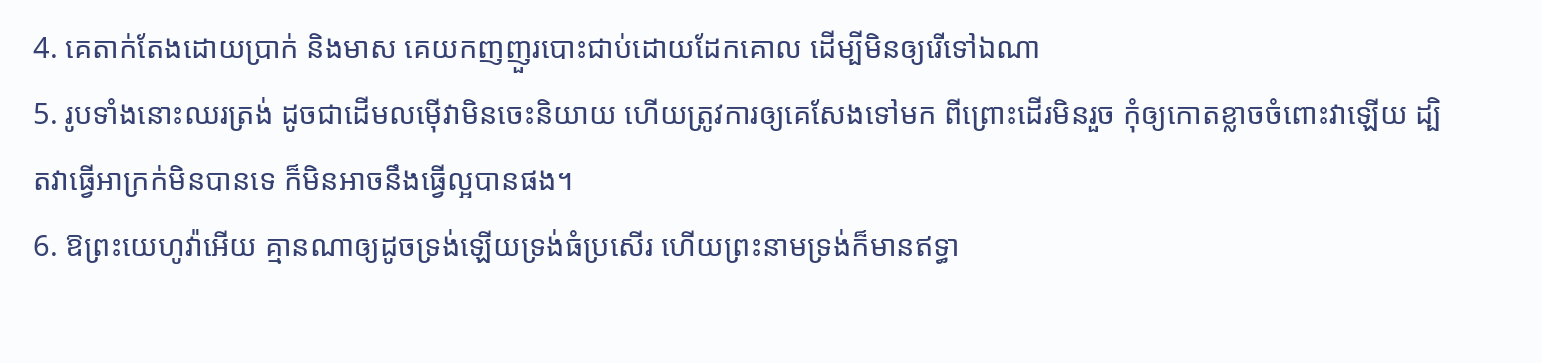4. គេតាក់តែងដោយប្រាក់ និងមាស គេយកញញួរបោះជាប់ដោយដែកគោល ដើម្បីមិនឲ្យរើទៅឯណា
5. រូបទាំងនោះឈរត្រង់ ដូចជាដើមលម៉ើវាមិនចេះនិយាយ ហើយត្រូវការឲ្យគេសែងទៅមក ពីព្រោះដើរមិនរួច កុំឲ្យកោតខ្លាចចំពោះវាឡើយ ដ្បិតវាធ្វើអាក្រក់មិនបានទេ ក៏មិនអាចនឹងធ្វើល្អបានផង។
6. ឱព្រះយេហូវ៉ាអើយ គ្មានណាឲ្យដូចទ្រង់ឡើយទ្រង់ធំប្រសើរ ហើយព្រះនាមទ្រង់ក៏មានឥទ្ធា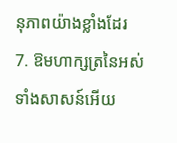នុភាពយ៉ាងខ្លាំងដែរ
7. ឱមហាក្សត្រនៃអស់ទាំងសាសន៍អើយ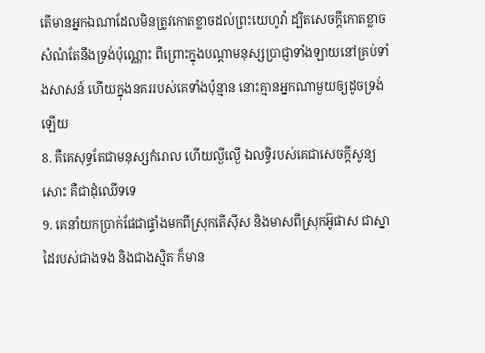តើមានអ្នកឯណាដែលមិនត្រូវកោតខ្លាចដល់ព្រះយេហូវ៉ា ដ្បិតសេចក្តីកោតខ្លាចសំណំតែនឹងទ្រង់ប៉ុណ្ណោះ ពីព្រោះក្នុងបណ្តាមនុស្សប្រាជ្ញាទាំងឡាយនៅគ្រប់ទាំងសាសន៍ ហើយក្នុងនគររបស់គេទាំងប៉ុន្មាន នោះគ្មានអ្នកណាមួយឲ្យដូចទ្រង់ឡើយ
8. គឺគេសុទ្ធតែជាមនុស្សកំរោល ហើយល្ងីល្ងើ ឯលទ្ធិរបស់គេជាសេចក្តីសូន្យសោះ គឺជាដុំឈើទទេ
9. គេនាំយកប្រាក់ផែជាផ្ទាំងមកពីស្រុកតើស៊ីស និងមាសពីស្រុកអ៊ូផាស ជាស្នាដៃរបស់ជាងទង និងជាងស្មិត ក៏មាន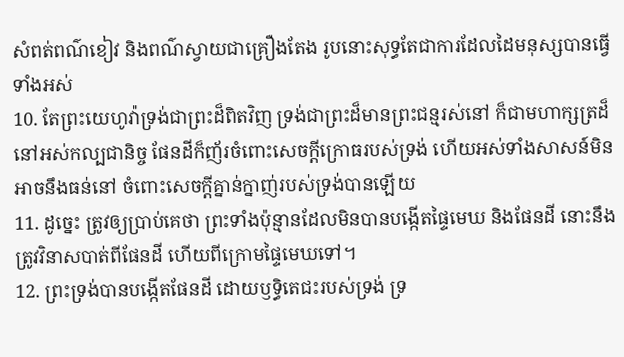សំពត់ពណ៌ខៀវ និងពណ៌ស្វាយជាគ្រឿងតែង រូបនោះសុទ្ធតែជាការដែលដៃមនុស្សបានធ្វើទាំងអស់
10. តែព្រះយេហូវ៉ាទ្រង់ជាព្រះដ៏ពិតវិញ ទ្រង់ជាព្រះដ៏មានព្រះជន្មរស់នៅ ក៏ជាមហាក្សត្រដ៏នៅអស់កល្បជានិច្ច ផែនដីក៏ញ័រចំពោះសេចក្តីក្រោធរបស់ទ្រង់ ហើយអស់ទាំងសាសន៍មិនអាចនឹងធន់នៅ ចំពោះសេចក្តីគ្នាន់ក្នាញ់របស់ទ្រង់បានឡើយ
11. ដូច្នេះ ត្រូវឲ្យប្រាប់គេថា ព្រះទាំងប៉ុន្មានដែលមិនបានបង្កើតផ្ទៃមេឃ និងផែនដី នោះនឹងត្រូវវិនាសបាត់ពីផែនដី ហើយពីក្រោមផ្ទៃមេឃទៅ។
12. ព្រះទ្រង់បានបង្កើតផែនដី ដោយឫទ្ធិតេជះរបស់ទ្រង់ ទ្រ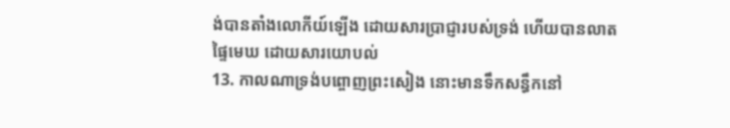ង់បានតាំងលោកីយ៍ឡើង ដោយសារប្រាជ្ញារបស់ទ្រង់ ហើយបានលាតផ្ទៃមេឃ ដោយសារយោបល់
13. កាលណាទ្រង់បព្ចោញព្រះសៀង នោះមានទឹកសន្ធឹកនៅ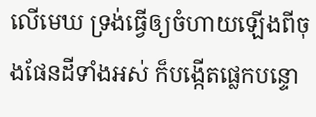លើមេឃ ទ្រង់ធ្វើឲ្យចំហាយឡើងពីចុងផែនដីទាំងអស់ ក៏បង្កើតផ្លេកបន្ទោ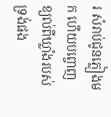រ សំរាប់ជូនភ្លៀងមក ហើយបព្ចោញខ្យល់ពីឃ្លាំងរបស់ទ្រង់ផង